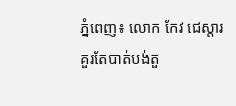ភ្នំពេញ៖ លោក កែវ ជេស្ដារ គួរតែបាត់បង់តួ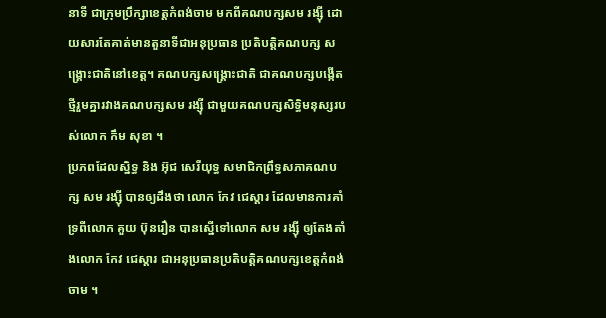នាទី ជាក្រុមប្រឹក្សាខេត្ដកំពង់ចាម មកពីគណបក្សសម រង្ស៊ី ដោយសារតែគាត់មានតួនាទីជាអនុប្រធាន ប្រតិបត្ដិគណបក្ស សង្គ្រោះជាតិនៅខេត្ដ។ គណបក្សសង្គ្រោះជាតិ ជាគណបក្សបង្កើតថ្មីរួមគ្នារវាងគណបក្សសម រង្ស៊ី ជាមួយគណបក្សសិទ្ធិមនុស្សរបស់លោក កឹម សុខា ។
ប្រភពដែលស្និទ្ធ និង អ៊ុជ សេរីយុទ្ធ សមាជិកព្រឹទ្ធសភាគណបក្ស សម រង្ស៊ី បានឲ្យដឹងថា លោក កែវ ជេស្ដារ ដែលមានការគាំទ្រពីលោក គួយ ប៊ុនរឿន បានស្នើទៅលោក សម រង្ស៊ី ឲ្យតែងតាំងលោក កែវ ជេស្ដារ ជាអនុប្រធានប្រតិបត្ដិគណបក្សខេត្ដកំពង់ចាម ។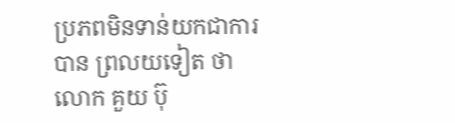ប្រភពមិនទាន់យកជាការបាន ព្រលយទៀត ថា លោក គួយ ប៊ុ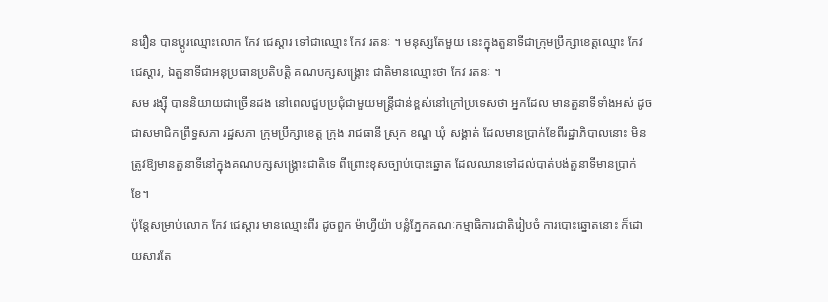នរឿន បានប្ដូរឈ្មោះលោក កែវ ជេស្ដារ ទៅជាឈ្មោះ កែវ រតនៈ ។ មនុស្សតែមួយ នេះក្នុងតួនាទីជាក្រុមប្រឹក្សាខេត្ដឈ្មោះ កែវ ជេស្ដារ, ឯតួនាទីជាអនុប្រធានប្រតិបត្ដិ គណបក្សសង្គ្រោះ ជាតិមានឈ្មោះថា កែវ រតនៈ ។
សម រង្ស៊ី បាននិយាយជាច្រើនដង នៅពេលជួបប្រជុំជាមួយមន្ដ្រីជាន់ខ្ពស់នៅក្រៅប្រទេសថា អ្នកដែល មានតួនាទីទាំងអស់ ដូចជាសមាជិកព្រឹទ្ធសភា រដ្ឋសភា ក្រុមប្រឹក្សាខេត្ដ ក្រុង រាជធានី ស្រុក ខណ្ឌ ឃុំ សង្គាត់ ដែលមានប្រាក់ខែពីរដ្ឋាភិបាលនោះ មិនត្រូវឱ្យមានតួនាទីនៅក្នុងគណបក្សសង្គ្រោះជាតិទេ ពីព្រោះខុសច្បាប់បោះឆ្នោត ដែលឈានទៅដល់បាត់បង់តួនាទីមានប្រាក់ខែ។
ប៉ុន្ដែសម្រាប់លោក កែវ ជេស្ដារ មានឈ្មោះពីរ ដូចពួក ម៉ាហ្វីយ៉ា បន្លំភ្នែកគណៈកម្មាធិការជាតិរៀបចំ ការបោះឆ្នោតនោះ ក៏ដោយសារតែ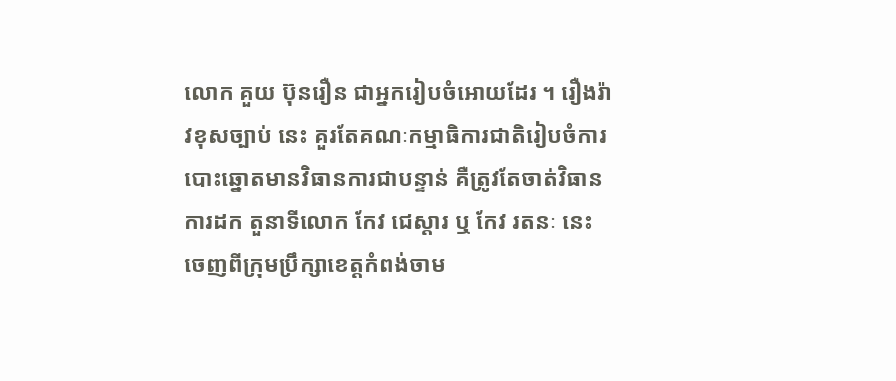លោក គួយ ប៊ុនរឿន ជាអ្នករៀបចំអោយដែរ ។ រឿងរ៉ាវខុសច្បាប់ នេះ គួរតែគណៈកម្មាធិការជាតិរៀបចំការបោះឆ្នោតមានវិធានការជាបន្ទាន់ គឺត្រូវតែចាត់វិធានការដក តួនាទីលោក កែវ ជេស្ដារ ឬ កែវ រតនៈ នេះ ចេញពីក្រុមប្រឹក្សាខេត្ដកំពង់ចាម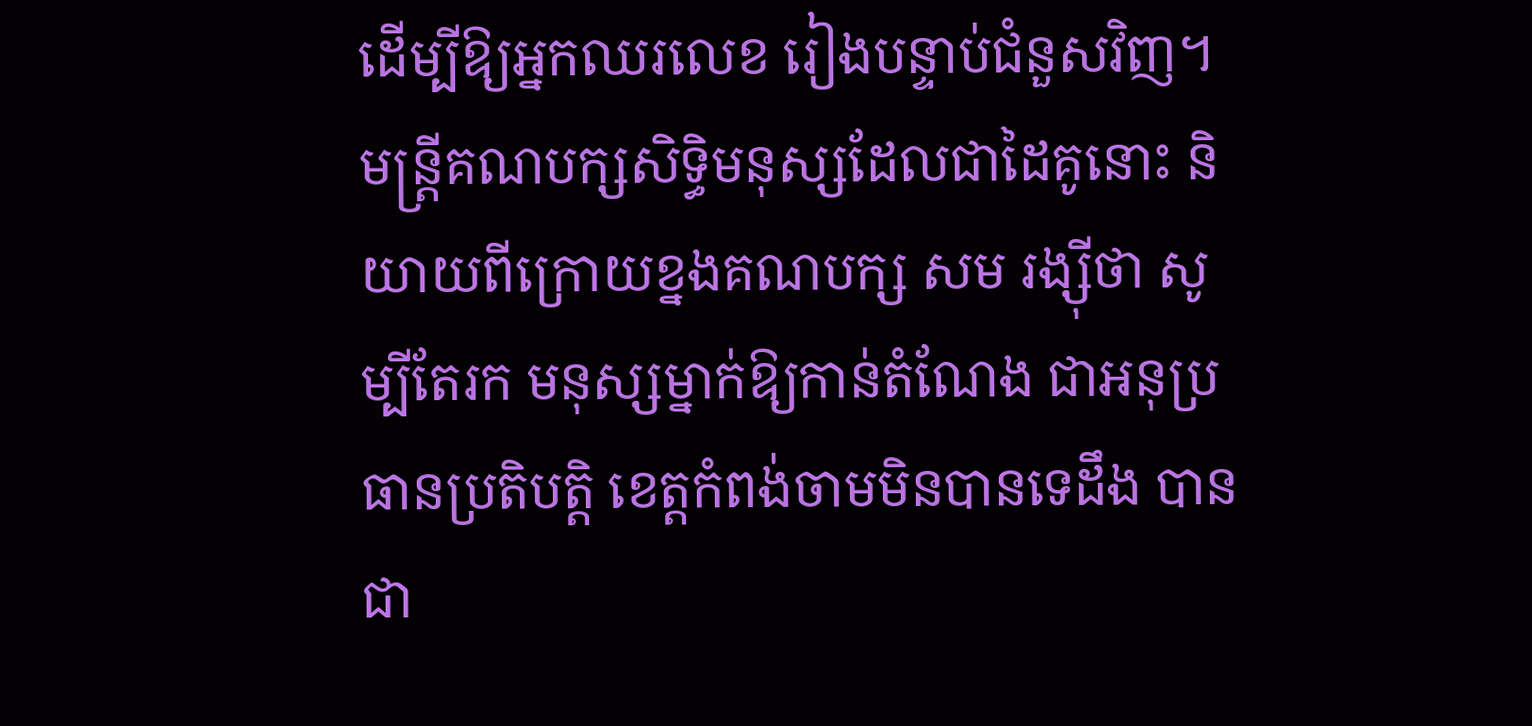ដើម្បីឱ្យអ្នកឈរលេខ រៀងបន្ទាប់ជំនួសវិញ។
មន្ដ្រីគណបក្សសិទ្ធិមនុស្សដែលជាដៃគូនោះ និយាយពីក្រោយខ្នងគណបក្ស សម រង្ស៊ីថា សូម្បីតែរក មនុស្សម្នាក់ឱ្យកាន់តំណែង ជាអនុប្រធានប្រតិបត្ដិ ខេត្ដកំពង់ចាមមិនបានទេដឹង បានជា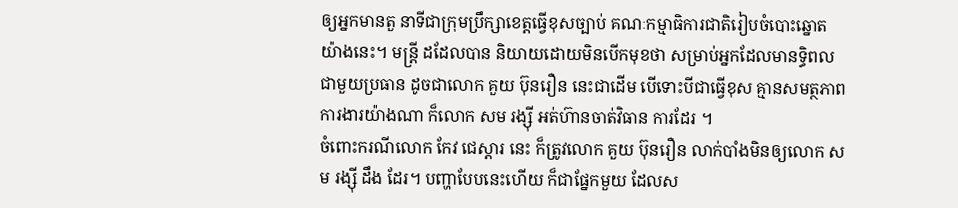ឲ្យអ្នកមានតួ នាទីជាក្រុមប្រឹក្សាខេត្ដធ្វើខុសច្បាប់ គណៈកម្មាធិការជាតិរៀបចំបោះឆ្នោតយ៉ាងនេះ។ មន្ដ្រី ដដែលបាន និយាយដោយមិនបើកមុខថា សម្រាប់អ្នកដែលមានទ្ធិពលជាមួយប្រធាន ដូចជាលោក គួយ ប៊ុនរឿន នេះជាដើម បើទោះបីជាធ្វើខុស គ្មានសមត្ថភាពការងារយ៉ាងណា ក៏លោក សម រង្ស៊ី អត់ហ៊ានចាត់វិធាន ការដែរ ។
ចំពោះករណីលោក កែវ ជេស្ដារ នេះ ក៏ត្រូវលោក គួយ ប៊ុនរឿន លាក់បាំងមិនឲ្យលោក សម រង្ស៊ី ដឹង ដែរ។ បញ្ហាបែបនេះហើយ ក៏ជាផ្នែកមួយ ដែលស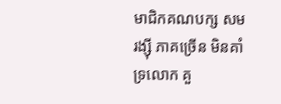មាជិកគណបក្ស សម រង្ស៊ី ភាគច្រើន មិនគាំទ្រលោក គួ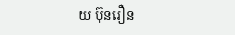យ ប៊ុនរឿន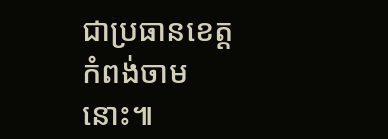ជាប្រធានខេត្ដកំពង់ចាមនោះ៕